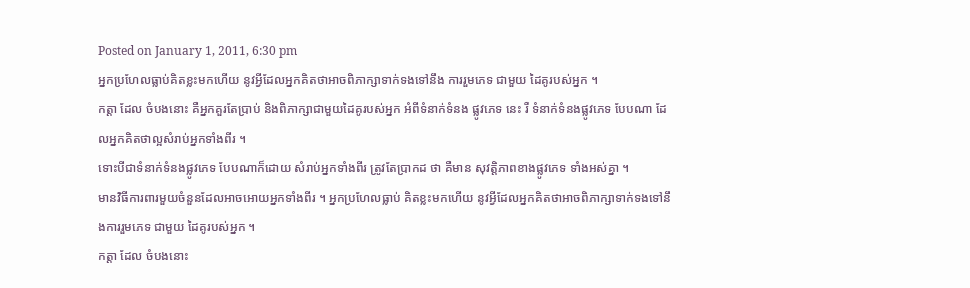Posted on January 1, 2011, 6:30 pm
អ្នកប្រហែលធ្លាប់គិតខ្លះមកហើយ នូវអ្វីដែលអ្នកគិតថាអាចពិភាក្សាទាក់ទងទៅនឹង ការរួមភេទ ជាមួយ ដៃគូរបស់អ្នក ។
កត្តា ដែល ចំបងនោះ គឺអ្នកគួរតែប្រាប់ និងពិភាក្សាជាមួយដៃគូរបស់អ្នក អំពីទំនាក់ទំនង ផ្លូវភេទ នេះ រឺ ទំនាក់ទំនងផ្លូវភេទ បែបណា ដែលអ្នកគិតថាល្អសំរាប់អ្នកទាំងពីរ ។
ទោះបីជាទំនាក់ទំនងផ្លូវភេទ បែបណាក៏ដោយ សំរាប់អ្នកទាំងពីរ ត្រូវតែប្រាកដ ថា គឺមាន សុវត្តិភាពខាងផ្លូវភេទ ទាំងអស់គ្នា ។
មានវិធីការពារមួយចំនួនដែលអាចអោយអ្នកទាំងពីរ ។ អ្នកប្រហែលធ្លាប់ គិតខ្លះមកហើយ នូវអ្វីដែលអ្នកគិតថាអាចពិភាក្សាទាក់ទងទៅនឹងការរួមភេទ ជាមួយ ដៃគូរបស់អ្នក ។
កត្តា ដែល ចំបងនោះ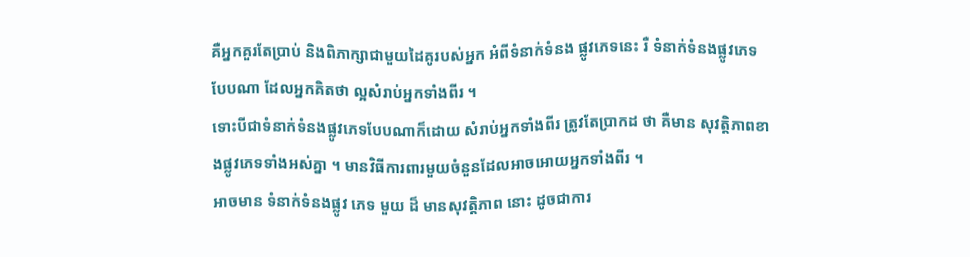គឺអ្នកគួរតែប្រាប់ និងពិភាក្សាជាមួយដៃគូរបស់អ្នក អំពីទំនាក់ទំនង ផ្លូវភេទនេះ រឺ ទំនាក់ទំនងផ្លូវភេទ បែបណា ដែលអ្នកគិតថា ល្អសំរាប់អ្នកទាំងពីរ ។
ទោះបីជាទំនាក់ទំនងផ្លូវភេទបែបណាក៏ដោយ សំរាប់អ្នកទាំងពីរ ត្រូវតែប្រាកដ ថា គឺមាន សុវត្តិភាពខាងផ្លូវភេទទាំងអស់គ្នា ។ មានវិធីការពារមួយចំនួនដែលអាចអោយអ្នកទាំងពីរ ។
អាចមាន ទំនាក់ទំនងផ្លូវ ភេទ មួយ ដ៏ មានសុវត្តិភាព នោះ ដូចជាការ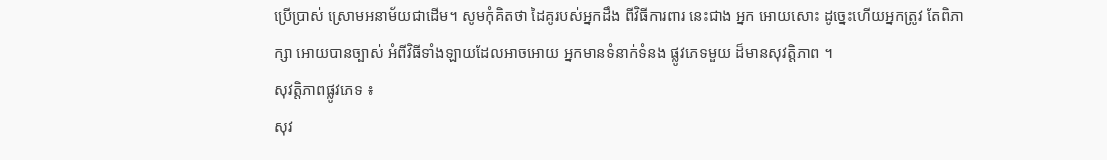ប្រើប្រាស់ ស្រោមអនាម័យជាដើម។ សូមកុំគិតថា ដៃគូរបស់អ្នកដឹង ពីវិធីការពារ នេះជាង អ្នក អោយសោះ ដូច្នេះហើយអ្នកត្រូវ តែពិភាក្សា អោយបានច្បាស់ អំពីវិធីទាំងឡាយដែលអាចអោយ អ្នកមានទំនាក់ទំនង ផ្លូវភេទមួយ ដ៏មានសុវត្តិភាព ។
សុវត្តិភាពផ្លូវភេទ ៖
សុវ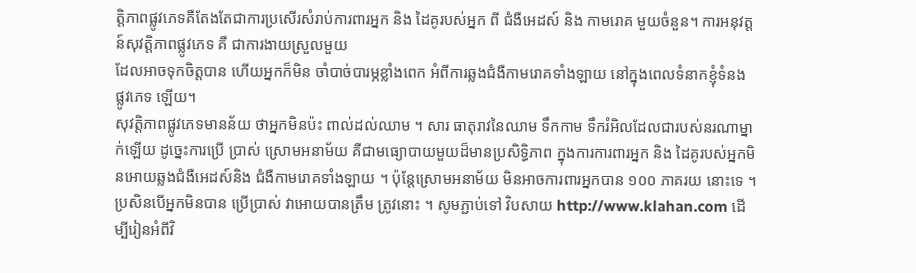ត្តិភាពផ្លូវភេទគឺតែងតែជាការប្រសើរសំរាប់ការពារអ្នក និង ដៃគូរបស់អ្នក ពី ជំងឺអេដស៍ និង កាមរោគ មួយចំនួន។ ការអនុវត្តន៍សុវត្តិភាពផ្លូវភេទ គឺ ជាការងាយស្រួលមួយ
ដែលអាចទុកចិត្តបាន ហើយអ្នកក៏មិន ចាំបាច់បារម្ភខ្លាំងពេក អំពីការឆ្លងជំងឺកាមរោគទាំងឡាយ នៅក្នុងពេលទំនាកខ្ញុំទំនង ផ្លូវភេទ ឡើយ។
សុវត្តិភាពផ្លូវភេទមានន័យ ថាអ្នកមិនប៉ះ ពាល់ដល់ឈាម ។ សារ ធាតុរាវនៃឈាម ទឹកកាម ទឹករំអិលដែលជារបស់នរណាម្នាក់ឡើយ ដូច្នេះការប្រើ ប្រាស់ ស្រោមអនាម័យ គឺជាមធ្យោបាយមួយដ៏មានប្រសិទ្ធិភាព ក្នុងការការពារអ្នក និង ដៃគូរបស់អ្នកមិនអោយឆ្លងជំងឺអេដស៍និង ជំងឺកាមរោគទាំងឡាយ ។ ប៉ុន្តែស្រោមអនាម័យ មិនអាចការពារអ្នកបាន ១០០ ភាគរយ នោះទេ ។
ប្រសិនបើអ្នកមិនបាន ប្រើប្រាស់ វាអោយបានត្រឹម ត្រូវនោះ ។ សូមភ្ជាប់ទៅ វិបសាយ http://www.klahan.com ដើម្បីរៀនអំពីវិ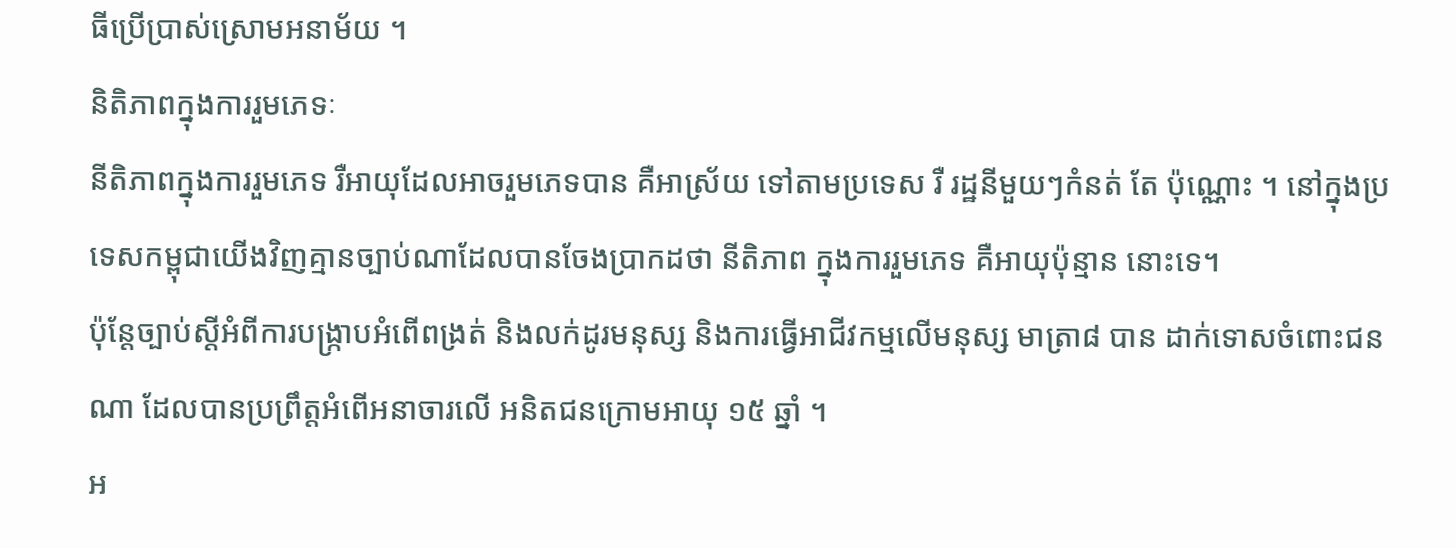ធីប្រើប្រាស់ស្រោមអនាម័យ ។
និតិភាពក្នុងការរួមភេទៈ
នីតិភាពក្នុងការរួមភេទ រឺអាយុដែលអាចរួមភេទបាន គឺអាស្រ័យ ទៅតាមប្រទេស រឺ រដ្ឋនីមួយៗកំនត់ តែ ប៉ុណ្ណោះ ។ នៅក្នុងប្រទេសកម្ពុជាយើងវិញគ្មានច្បាប់ណាដែលបានចែងប្រាកដថា នីតិភាព ក្នុងការរួមភេទ គឺអាយុប៉ុន្មាន នោះទេ។
ប៉ុន្តែច្បាប់ស្តីអំពីការបង្ក្រាបអំពើពង្រត់ និងលក់ដូរមនុស្ស និងការធ្វើអាជីវកម្មលើមនុស្ស មាត្រា៨ បាន ដាក់ទោសចំពោះជនណា ដែលបានប្រព្រឹត្តអំពើអនាចារលើ អនិតជនក្រោមអាយុ ១៥ ឆ្នាំ ។
អ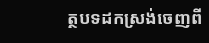ត្ថបទដកស្រង់ចេញពី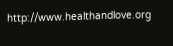http://www.healthandlove.org